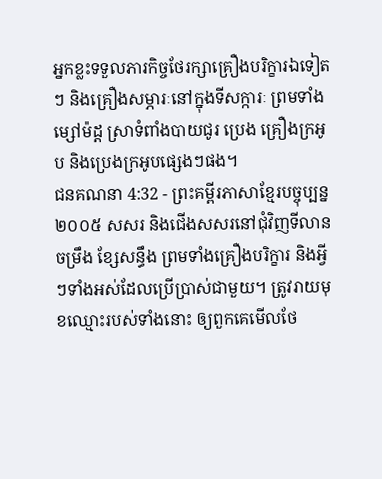អ្នកខ្លះទទួលភារកិច្ចថែរក្សាគ្រឿងបរិក្ខារឯទៀតៗ និងគ្រឿងសម្ភារៈនៅក្នុងទីសក្ការៈ ព្រមទាំងម្សៅម៉ដ្ត ស្រាទំពាំងបាយជូរ ប្រេង គ្រឿងក្រអូប និងប្រេងក្រអូបផ្សេងៗផង។
ជនគណនា 4:32 - ព្រះគម្ពីរភាសាខ្មែរបច្ចុប្បន្ន ២០០៥ សសរ និងជើងសសរនៅជុំវិញទីលាន ចម្រឹង ខ្សែសន្ធឹង ព្រមទាំងគ្រឿងបរិក្ខារ និងអ្វីៗទាំងអស់ដែលប្រើប្រាស់ជាមួយ។ ត្រូវរាយមុខឈ្មោះរបស់ទាំងនោះ ឲ្យពួកគេមើលថែ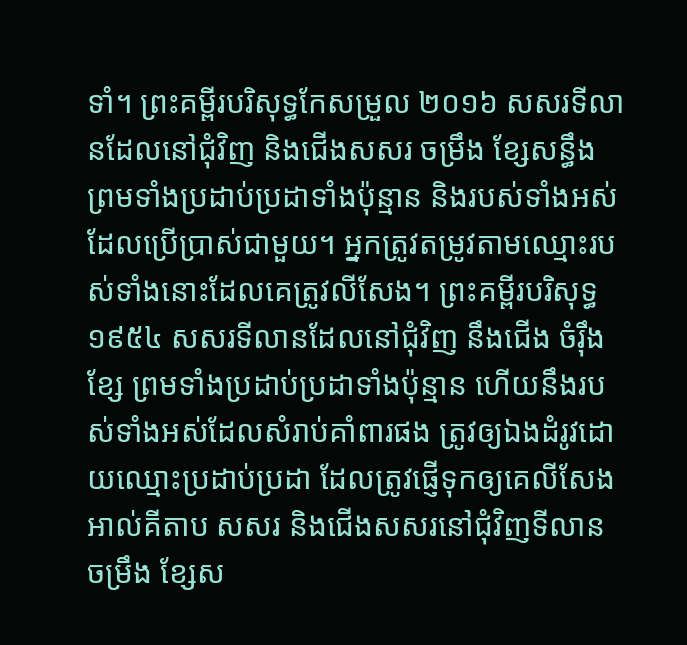ទាំ។ ព្រះគម្ពីរបរិសុទ្ធកែសម្រួល ២០១៦ សសរទីលានដែលនៅជុំវិញ និងជើងសសរ ចម្រឹង ខ្សែសន្ធឹង ព្រមទាំងប្រដាប់ប្រដាទាំងប៉ុន្មាន និងរបស់ទាំងអស់ដែលប្រើប្រាស់ជាមួយ។ អ្នកត្រូវតម្រូវតាមឈ្មោះរបស់ទាំងនោះដែលគេត្រូវលីសែង។ ព្រះគម្ពីរបរិសុទ្ធ ១៩៥៤ សសរទីលានដែលនៅជុំវិញ នឹងជើង ចំរ៉ឹង ខ្សែ ព្រមទាំងប្រដាប់ប្រដាទាំងប៉ុន្មាន ហើយនឹងរបស់ទាំងអស់ដែលសំរាប់គាំពារផង ត្រូវឲ្យឯងដំរូវដោយឈ្មោះប្រដាប់ប្រដា ដែលត្រូវផ្ញើទុកឲ្យគេលីសែង អាល់គីតាប សសរ និងជើងសសរនៅជុំវិញទីលាន ចម្រឹង ខ្សែស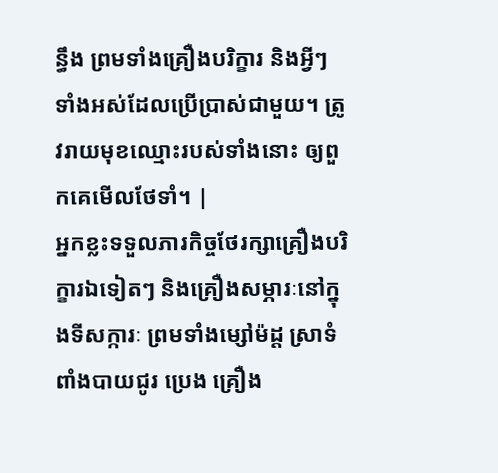ន្ធឹង ព្រមទាំងគ្រឿងបរិក្ខារ និងអ្វីៗទាំងអស់ដែលប្រើប្រាស់ជាមួយ។ ត្រូវរាយមុខឈ្មោះរបស់ទាំងនោះ ឲ្យពួកគេមើលថែទាំ។ |
អ្នកខ្លះទទួលភារកិច្ចថែរក្សាគ្រឿងបរិក្ខារឯទៀតៗ និងគ្រឿងសម្ភារៈនៅក្នុងទីសក្ការៈ ព្រមទាំងម្សៅម៉ដ្ត ស្រាទំពាំងបាយជូរ ប្រេង គ្រឿង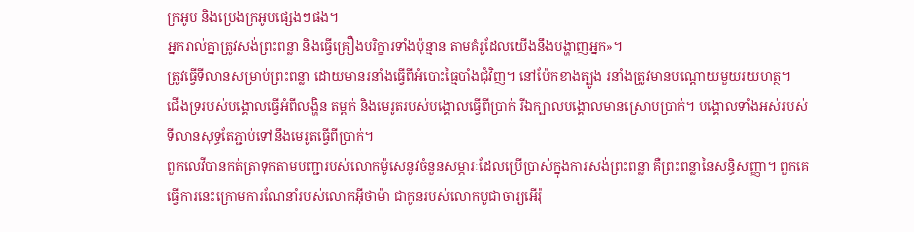ក្រអូប និងប្រេងក្រអូបផ្សេងៗផង។
អ្នករាល់គ្នាត្រូវសង់ព្រះពន្លា និងធ្វើគ្រឿងបរិក្ខារទាំងប៉ុន្មាន តាមគំរូដែលយើងនឹងបង្ហាញអ្នក»។
ត្រូវធ្វើទីលានសម្រាប់ព្រះពន្លា ដោយមានរនាំងធ្វើពីអំបោះធ្មៃបាំងជុំវិញ។ នៅប៉ែកខាងត្បូង រនាំងត្រូវមានបណ្ដោយមួយរយហត្ថ។
ជើងទ្ររបស់បង្គោលធ្វើអំពីលង្ហិន តម្ពក់ និងមេរូតរបស់បង្គោលធ្វើពីប្រាក់ រីឯក្បាលបង្គោលមានស្រោបប្រាក់។ បង្គោលទាំងអស់របស់ទីលានសុទ្ធតែភ្ជាប់ទៅនឹងមេរូតធ្វើពីប្រាក់។
ពួកលេវីបានកត់ត្រាទុកតាមបញ្ជារបស់លោកម៉ូសេនូវចំនួនសម្ភារៈដែលប្រើប្រាស់ក្នុងការសង់ព្រះពន្លា គឺព្រះពន្លានៃសន្ធិសញ្ញា។ ពួកគេធ្វើការនេះក្រោមការណែនាំរបស់លោកអ៊ីថាម៉ា ជាកូនរបស់លោកបូជាចារ្យអើរ៉ុ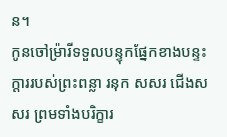ន។
កូនចៅម៉្រារីទទួលបន្ទុកផ្នែកខាងបន្ទះក្ដាររបស់ព្រះពន្លា រនុក សសរ ជើងសសរ ព្រមទាំងបរិក្ខារ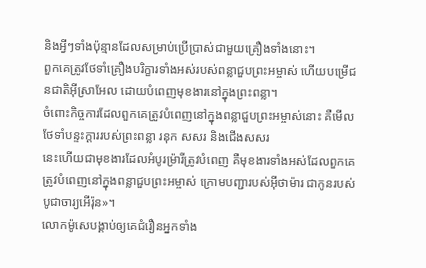និងអ្វីៗទាំងប៉ុន្មានដែលសម្រាប់ប្រើប្រាស់ជាមួយគ្រឿងទាំងនោះ។
ពួកគេត្រូវថែទាំគ្រឿងបរិក្ខារទាំងអស់របស់ពន្លាជួបព្រះអម្ចាស់ ហើយបម្រើជនជាតិអ៊ីស្រាអែល ដោយបំពេញមុខងារនៅក្នុងព្រះពន្លា។
ចំពោះកិច្ចការដែលពួកគេត្រូវបំពេញនៅក្នុងពន្លាជួបព្រះអម្ចាស់នោះ គឺមើលថែទាំបន្ទះក្ដាររបស់ព្រះពន្លា រនុក សសរ និងជើងសសរ
នេះហើយជាមុខងារដែលអំបូរម៉្រារីត្រូវបំពេញ គឺមុខងារទាំងអស់ដែលពួកគេត្រូវបំពេញនៅក្នុងពន្លាជួបព្រះអម្ចាស់ ក្រោមបញ្ជារបស់អ៊ីថាម៉ារ ជាកូនរបស់បូជាចារ្យអើរ៉ុន»។
លោកម៉ូសេបង្គាប់ឲ្យគេជំរឿនអ្នកទាំង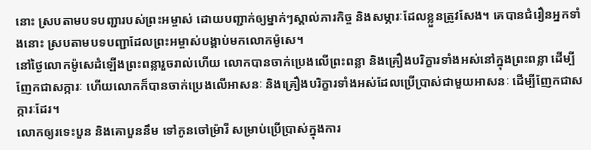នោះ ស្របតាមបទបញ្ជារបស់ព្រះអម្ចាស់ ដោយបញ្ជាក់ឲ្យម្នាក់ៗស្គាល់ភារកិច្ច និងសម្ភារៈដែលខ្លួនត្រូវសែង។ គេបានជំរឿនអ្នកទាំងនោះ ស្របតាមបទបញ្ជាដែលព្រះអម្ចាស់បង្គាប់មកលោកម៉ូសេ។
នៅថ្ងៃលោកម៉ូសេដំឡើងព្រះពន្លារួចរាល់ហើយ លោកបានចាក់ប្រេងលើព្រះពន្លា និងគ្រឿងបរិក្ខារទាំងអស់នៅក្នុងព្រះពន្លា ដើម្បីញែកជាសក្ការៈ ហើយលោកក៏បានចាក់ប្រេងលើអាសនៈ និងគ្រឿងបរិក្ខារទាំងអស់ដែលប្រើប្រាស់ជាមួយអាសនៈ ដើម្បីញែកជាសក្ការៈដែរ។
លោកឲ្យរទេះបួន និងគោបួននឹម ទៅកូនចៅម៉្រារី សម្រាប់ប្រើប្រាស់ក្នុងការ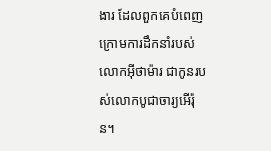ងារ ដែលពួកគេបំពេញក្រោមការដឹកនាំរបស់លោកអ៊ីថាម៉ារ ជាកូនរបស់លោកបូជាចារ្យអើរ៉ុន។